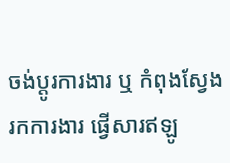ចង់ប្តូរការងារ ឬ កំពុងស្វែងរកការងារ ផ្វើសារឥឡូ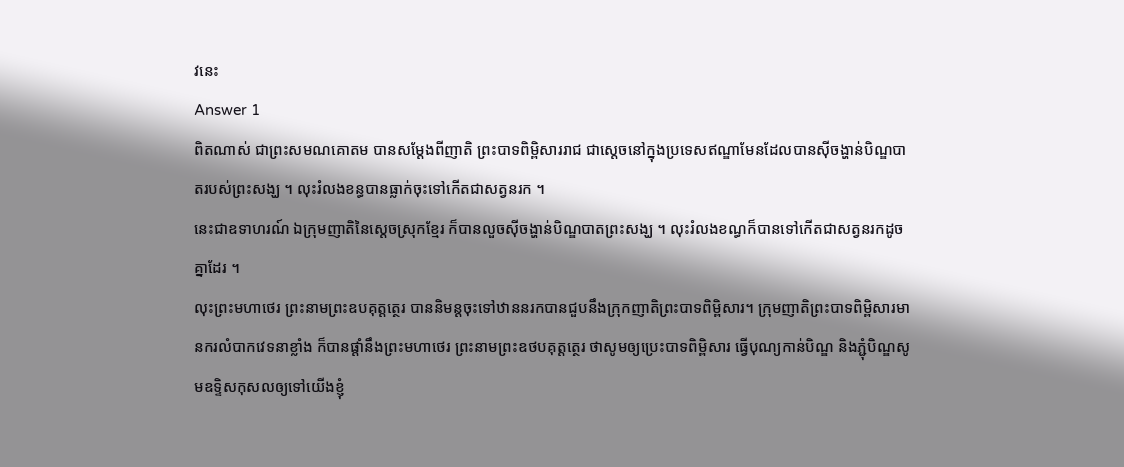វនេះ
Answer 1
ពិតណាស់ ជាព្រះសមណគោតម បានសម្តែងពីញាតិ ព្រះបាទពិម្ពិសាររាជ ជាស្តេចនៅក្នុងប្រទេសឥណ្ឌាមែនដែលបានស៊ីចង្ហាន់បិណ្ឌបាតរបស់ព្រះសង្ឃ ។ លុះរំលងខន្ធបានធ្លាក់ចុះទៅកើតជាសត្វនរក ។
នេះជាឧទាហរណ៍ ឯក្រុមញាតិនៃស្តេចស្រុកខ្មែរ ក៏បានលួចស៊ីចង្ហាន់បិណ្ឌបាតព្រះសង្ឃ ។ លុះរំលងខណ្ធក៏បានទៅកើតជាសត្វនរកដូចគ្នាដែរ ។
លុះព្រះមហាថេរ ព្រះនាមព្រះឧបគុត្តត្ថេរ បាននិមន្តចុះទៅឋាននរកបានជួបនឹងក្រុកញាតិព្រះបាទពិម្ពិសារ។ ក្រុមញាតិព្រះបាទពិម្ពិសារមានករលំបាកវេទនាខ្លាំង ក៏បានផ្តាំនឹងព្រះមហាថេរ ព្រះនាមព្រះឧថបគុត្តត្ថេរ ថាសូមឲ្យប្រេះបាទពិម្ពិសារ ធ្វើបុណ្យកាន់បិណ្ឌ និងភ្ជុំបិណ្ឌសូមឧទ្ទិសកុសលឲ្យទៅយើងខ្ញុំ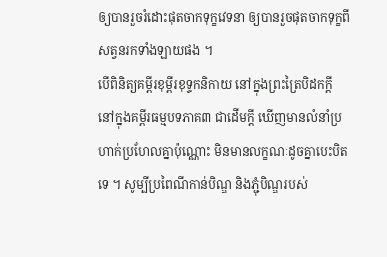ឲ្យបានរួចរំដោះផុតចាកទុក្ខវេទនា ឲ្យបានរួចផុតចាកទុក្ខពីសត្វនរកទាំងឡាយផង ។
បើពិនិត្យគម្ពីរខុម្ពីរខុទ្ទកនិកាយ នៅក្នុងព្រះត្រៃបិដកក្តី នៅក្នុងគម្ពីរធម្មបទភាគ៣ ជាដើមក្តី ឃើញមានលំនាំប្រហាក់ប្រហែលគ្នាប៉ុណ្ណោះ មិនមានលក្ខណៈដូចគ្នាបេះបិតទេ ។ សូម្បីប្រពៃណីកាន់បិណ្ឌ និងភ្ជុំបិណ្ឌរបស់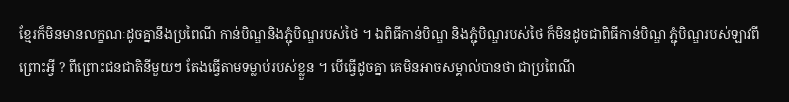ខ្មែរក៏មិនមានលក្ខណៈដូចគ្នានឹងប្រពៃណី កាន់បិណ្ឌនិងភ្ជុំបិណ្ឌរបស់ថៃ ។ ឯពិធីកាន់បិណ្ឌ និងភ្ជុំបិណ្ឌរបស់ថៃ ក៏មិនដូចជាពិធីកាន់បិណ្ឌ ភ្ជុំបិណ្ឌរបស់ឡាវពីព្រោះអ្វី ? ពីព្រោះជនជាតិនីមួយៗ តែងធ្វើតាមទម្លាប់របស់ខ្លួន ។ បើធ្វើដូចគ្នា គេមិនអាចសម្គាល់បានថា ជាប្រពៃណី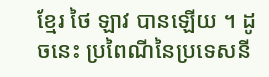ខ្មែរ ថៃ ឡាវ បានឡើយ ។ ដូចនេះ ប្រពៃណីនៃប្រទេសនី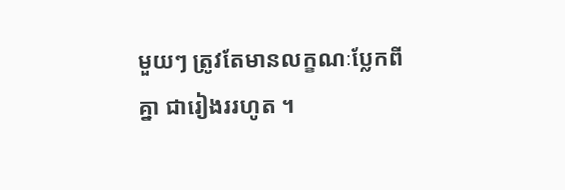មួយៗ ត្រូវតែមានលក្ខណៈប្លែកពីគ្នា ជារៀងររហូត ។